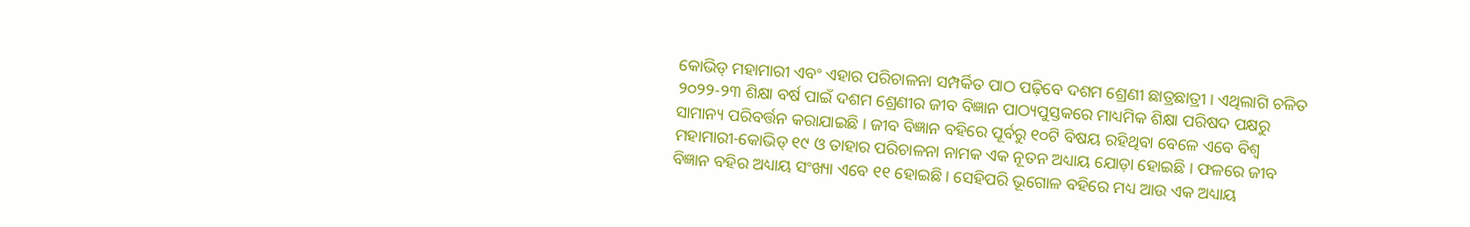କୋଭିଡ୍ ମହାମାରୀ ଏବଂ ଏହାର ପରିଚାଳନା ସମ୍ପର୍କିତ ପାଠ ପଢ଼ିବେ ଦଶମ ଶ୍ରେଣୀ ଛାତ୍ରଛାତ୍ରୀ । ଏଥିଲାଗି ଚଳିତ ୨୦୨୨-୨୩ ଶିକ୍ଷା ବର୍ଷ ପାଇଁ ଦଶମ ଶ୍ରେଣୀର ଜୀବ ବିଜ୍ଞାନ ପାଠ୍ୟପୁସ୍ତକରେ ମାଧ୍ୟମିକ ଶିକ୍ଷା ପରିଷଦ ପକ୍ଷରୁ ସାମାନ୍ୟ ପରିବର୍ତ୍ତନ କରାଯାଇଛି । ଜୀବ ବିଜ୍ଞାନ ବହିରେ ପୂର୍ବରୁ ୧୦ଟି ବିଷୟ ରହିଥିବା ବେଳେ ଏବେ ବିଶ୍ୱ ମହାମାରୀ-କୋଭିଡ୍ ୧୯ ଓ ତାହାର ପରିଚାଳନା ନାମକ ଏକ ନୂତନ ଅଧ୍ୟାୟ ଯୋଡ଼ା ହୋଇଛି । ଫଳରେ ଜୀବ ବିଜ୍ଞାନ ବହିର ଅଧ୍ୟାୟ ସଂଖ୍ୟା ଏବେ ୧୧ ହୋଇଛି । ସେହିପରି ଭୂଗୋଳ ବହିରେ ମଧ୍ୟ ଆଉ ଏକ ଅଧ୍ୟାୟ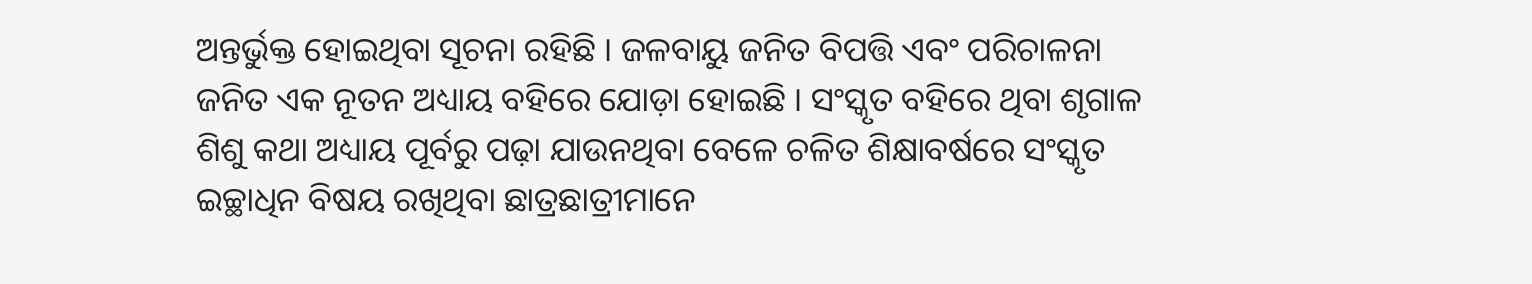ଅନ୍ତର୍ଭୁକ୍ତ ହୋଇଥିବା ସୂଚନା ରହିଛି । ଜଳବାୟୁ ଜନିତ ବିପତ୍ତି ଏବଂ ପରିଚାଳନା ଜନିତ ଏକ ନୂତନ ଅଧ୍ୟାୟ ବହିରେ ଯୋଡ଼ା ହୋଇଛି । ସଂସ୍କୃତ ବହିରେ ଥିବା ଶୃଗାଳ ଶିଶୁ କଥା ଅଧ୍ୟାୟ ପୂର୍ବରୁ ପଢ଼ା ଯାଉନଥିବା ବେଳେ ଚଳିତ ଶିକ୍ଷାବର୍ଷରେ ସଂସ୍କୃତ ଇଚ୍ଛାଧିନ ବିଷୟ ରଖିଥିବା ଛାତ୍ରଛାତ୍ରୀମାନେ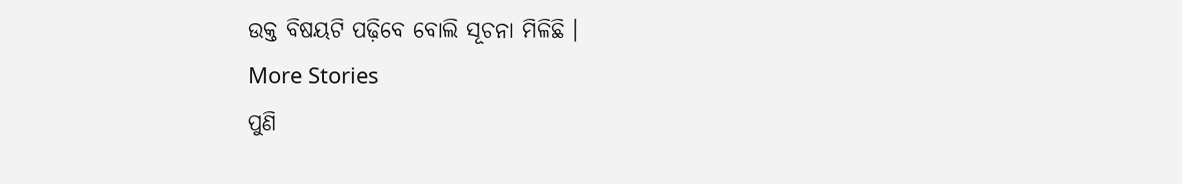ଉକ୍ତ ବିଷୟଟି ପଢ଼ିବେ ବୋଲି ସୂଚନା ମିଳିଛି ।
More Stories
ପୁଣି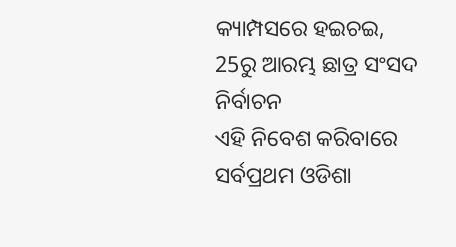କ୍ୟାମ୍ପସରେ ହଇଚଇ, 25ରୁ ଆରମ୍ଭ ଛାତ୍ର ସଂସଦ ନିର୍ବାଚନ
ଏହି ନିବେଶ କରିବାରେ ସର୍ବପ୍ରଥମ ଓଡିଶା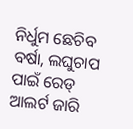ନିର୍ଧୁମ ଛେଚିବ ବର୍ଷା, ଲଘୁଚାପ ପାଇଁ ରେଡ୍ ଆଲର୍ଟ ଜାରି